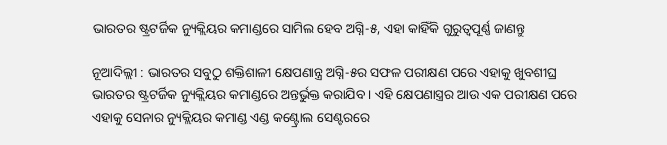ଭାରତର ଷ୍ଟ୍ରଟର୍ଜିକ ନ୍ୟୁକ୍ଲିୟର କମାଣ୍ଡରେ ସାମିଲ ହେବ ଅଗ୍ନି-୫, ଏହା କାହିଁକି ଗୁରୁତ୍ୱପୂର୍ଣ୍ଣ ଜାଣନ୍ତୁ

ନୂଆଦିଲ୍ଲୀ : ଭାରତର ସବୁଠୁ ଶକ୍ତିଶାଳୀ କ୍ଷେପଣାନ୍ତ୍ର ଅଗ୍ନି-୫ର ସଫଳ ପରୀକ୍ଷଣ ପରେ ଏହାକୁ ଖୁବଶୀଘ୍ର ଭାରତର ଷ୍ଟ୍ରଟର୍ଜିକ ନ୍ୟୁକ୍ଲିୟର କମାଣ୍ଡରେ ଅନ୍ତର୍ଭୁକ୍ତ କରାଯିବ । ଏହି କ୍ଷେପଣାସ୍ତ୍ରର ଆଉ ଏକ ପରୀକ୍ଷଣ ପରେ ଏହାକୁ ସେନାର ନ୍ୟୁକ୍ଲିୟର କମାଣ୍ଡ ଏଣ୍ଡ କଣ୍ଟ୍ରୋଲ ସେଣ୍ଟରରେ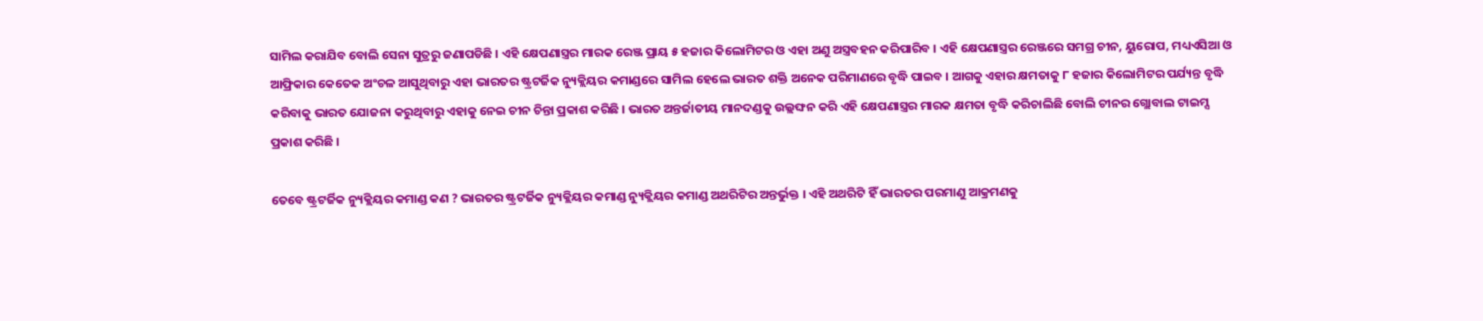ସାମିଲ କରାଯିବ ବୋଲି ସେନା ସୁତ୍ରରୁ ଜଣାପଡିଛି । ଏହି କ୍ଷେପଣାସ୍ତ୍ରର ମାରକ ରେଞ୍ଜ ପ୍ରାୟ ୫ ହଜାର କିଲୋମିଟର ଓ ଏହା ଅଣୁ ଅସ୍ତ୍ରବହନ କରିପାରିବ । ଏହି କ୍ଷେପଣାସ୍ତ୍ରର ରେଞ୍ଜରେ ସମଗ୍ର ଚୀନ, ୟୁରୋପ, ମଧ୍ୟଏସିଆ ଓ ଆଫ୍ରିକାର କେତେକ ଅଂଚଳ ଆସୁଥିବାରୁ ଏହା ଭାରତର ଷ୍ଟ୍ରଟର୍ଜିକ ନ୍ୟୁକ୍ଲିୟର କମାଣ୍ଡରେ ସାମିଲ ହେଲେ ଭାରତ ଶକ୍ତି ଅନେକ ପରିମାଣରେ ବୃଦ୍ଧି ପାଇବ । ଆଗକୁ ଏହାର କ୍ଷମତାକୁ ୮ ହଜାର କିଲୋମିଟର ପର୍ଯ୍ୟନ୍ତ ବୃଦ୍ଧି କରିବାକୁ ଭାରତ ଯୋଜନା କରୁଥିବାରୁ ଏହାକୁ ନେଇ ଚୀନ ଚିନ୍ତା ପ୍ରକାଶ କରିଛି । ଭାରତ ଅନ୍ତର୍ଜାତୀୟ ମାନଦଣ୍ଡକୁ ଉଲ୍ଲଙ୍ଘନ କରି ଏହି କ୍ଷେପଣାସ୍ତ୍ରର ମାରକ କ୍ଷମତା ବୃଦ୍ଧି କରିଚାଲିଛି ବୋଲି ଚୀନର ଗ୍ଲୋବାଲ ଟାଇମ୍ସ ପ୍ରକାଶ କରିଛି ।

ତେବେ ଷ୍ଟ୍ରଟର୍ଜିକ ନ୍ୟୁକ୍ଲିୟର କମାଣ୍ଡ କଣ ? ଭାରତର ଷ୍ଟ୍ରଟର୍ଜିକ ନ୍ୟୁକ୍ଲିୟର କମାଣ୍ଡ ନ୍ୟୁକ୍ଲିୟର କମାଣ୍ଡ ଅଥରିଟିର ଅନ୍ତର୍ଭୁକ୍ତ । ଏହି ଅଥରିଟି ହିଁ ଭାରତର ପରମାଣୁ ଆକ୍ରମଣକୁ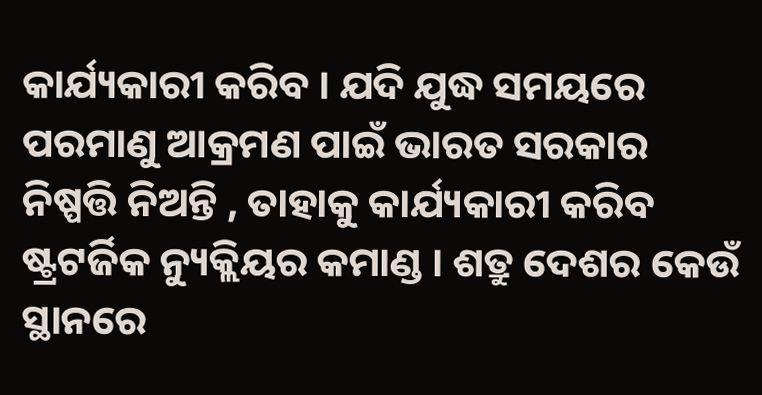କାର୍ଯ୍ୟକାରୀ କରିବ । ଯଦି ଯୁଦ୍ଧ ସମୟରେ ପରମାଣୁ ଆକ୍ରମଣ ପାଇଁ ଭାରତ ସରକାର ନିଷ୍ପତ୍ତି ନିଅନ୍ତି , ତାହାକୁ କାର୍ଯ୍ୟକାରୀ କରିବ ଷ୍ଟ୍ରଟର୍ଜିକ ନ୍ୟୁକ୍ଲିୟର କମାଣ୍ଡ । ଶତ୍ରୁ ଦେଶର କେଉଁ ସ୍ଥାନରେ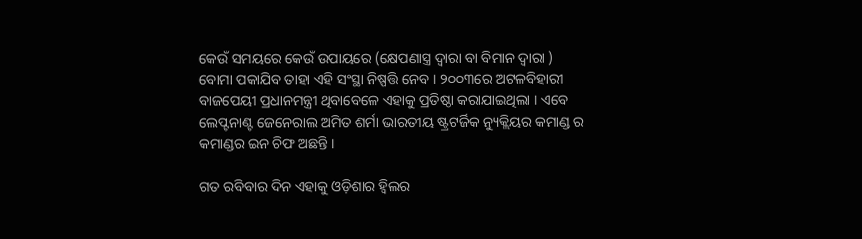କେଉଁ ସମୟରେ କେଉଁ ଉପାୟରେ (କ୍ଷେପଣାସ୍ତ୍ର ଦ୍ୱାରା ବା ବିମାନ ଦ୍ୱାରା ) ବୋମା ପକାଯିବ ତାହା ଏହି ସଂସ୍ଥା ନିଷ୍ପତ୍ତି ନେବ । ୨୦୦୩ରେ ଅଟଳବିହାରୀ ବାଜପେୟୀ ପ୍ରଧାନମନ୍ତ୍ରୀ ଥିବାବେଳେ ଏହାକୁ ପ୍ରତିଷ୍ଠା କରାଯାଇଥିଲା । ଏବେ ଲେପ୍ଟନାଣ୍ଟ ଜେନେରାଲ ଅମିତ ଶର୍ମା ଭାରତୀୟ ଷ୍ଟ୍ରଟର୍ଜିକ ନ୍ୟୁକ୍ଲିୟର କମାଣ୍ଡ ର କମାଣ୍ଡର ଇନ ଚିଫ ଅଛନ୍ତି ।

ଗତ ରବିବାର ଦିନ ଏହାକୁ ଓଡ଼ିଶାର ହ୍ଵିଲର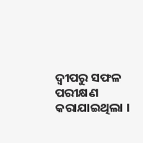ଦ୍ୱୀପରୁ ସଫଳ ପରୀକ୍ଷଣ କରାଯାଇଥିଲା ।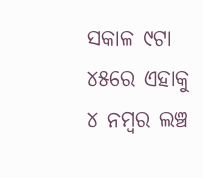ସକାଳ ୯ଟା ୪୫ରେ ଏହାକୁ ୪ ନମ୍ବର ଲଞ୍ଚ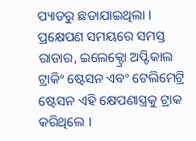ପ୍ୟାଡରୁ ଛଡାଯାଇଥିଲା । ପ୍ରକ୍ଷେପଣ ସମୟରେ ସମସ୍ତ ରାଡାର, ଇଲେକ୍ଟ୍ରୋ ଅପ୍ଟିକାଲ ଟ୍ରାକିଂ ଷ୍ଟେସନ ଏବଂ ଟେଲିମେଟ୍ରି ଷ୍ଟେସନ ଏହି କ୍ଷେପଣାସ୍ତ୍ରକୁ ଟ୍ରାକ କରିଥିଲେ ।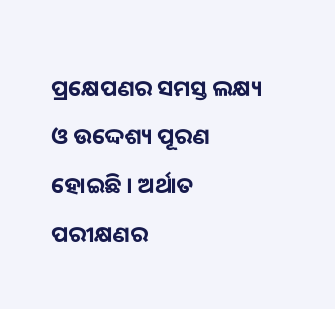ପ୍ରକ୍ଷେପଣର ସମସ୍ତ ଲକ୍ଷ୍ୟ ଓ ଉଦ୍ଦେଶ୍ୟ ପୂରଣ ହୋଇଛି । ଅର୍ଥାତ ପରୀକ୍ଷଣର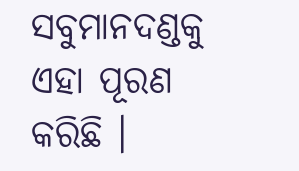ସବୁମାନଦଣ୍ଡକୁ ଏହା ପୂରଣ କରିଛି ।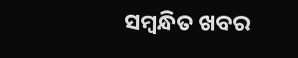ସମ୍ବନ୍ଧିତ ଖବର